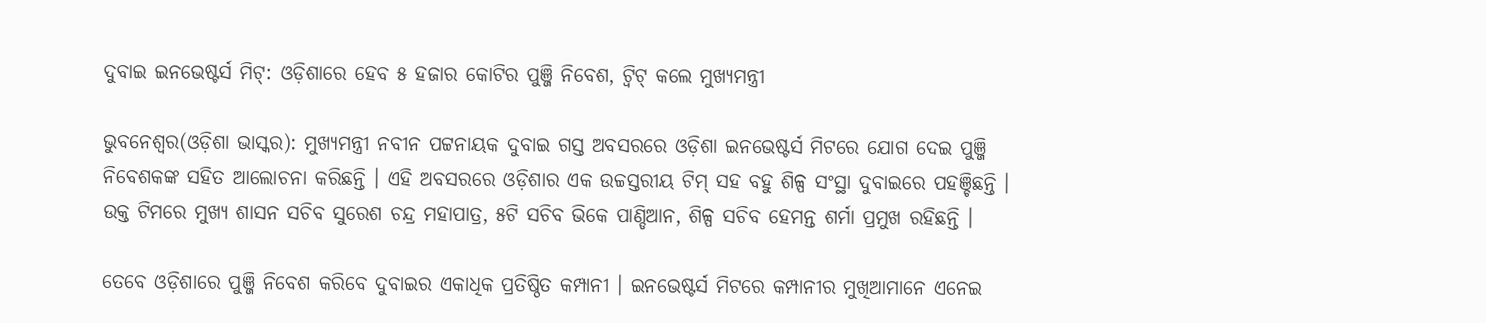ଦୁବାଇ ଇନଭେଷ୍ଟର୍ସ ମିଟ୍: ଓଡ଼ିଶାରେ ହେବ ୫ ହଜାର କୋଟିର ପୁଞ୍ଜି ନିବେଶ, ଟ୍ୱିଟ୍ କଲେ ମୁଖ୍ୟମନ୍ତ୍ରୀ

ଭୁବନେଶ୍ୱର(ଓଡ଼ିଶା ଭାସ୍କର): ମୁଖ୍ୟମନ୍ତ୍ରୀ ନବୀନ ପଟ୍ଟନାୟକ ଦୁବାଇ ଗସ୍ତ ଅବସରରେ ଓଡ଼ିଶା ଇନଭେଷ୍ଟର୍ସ ମିଟରେ ଯୋଗ ଦେଇ ପୁଞ୍ଜି ନିବେଶକଙ୍କ ସହିତ ଆଲୋଚନା କରିଛନ୍ତି । ଏହି ଅବସରରେ ଓଡ଼ିଶାର ଏକ ଉଚ୍ଚସ୍ତରୀୟ ଟିମ୍ ସହ ବହୁ ଶିଳ୍ପ ସଂସ୍ଥା ଦୁବାଇରେ ପହଞ୍ଚିଛନ୍ତି । ଉକ୍ତ ଟିମରେ ମୁଖ୍ୟ ଶାସନ ସଚିବ ସୁରେଶ ଚନ୍ଦ୍ର ମହାପାତ୍ର, ୫ଟି ସଚିବ ଭିକେ ପାଣ୍ଡିଆନ, ଶିଳ୍ପ ସଚିବ ହେମନ୍ତ ଶର୍ମା ପ୍ରମୁଖ ରହିଛନ୍ତି ।

ତେବେ ଓଡ଼ିଶାରେ ପୁଞ୍ଜି ନିବେଶ କରିବେ ଦୁବାଇର ଏକାଧିକ ପ୍ରତିଷ୍ଠିତ କମ୍ପାନୀ । ଇନଭେଷ୍ଟର୍ସ ମିଟରେ କମ୍ପାନୀର ମୁଖିଆମାନେ ଏନେଇ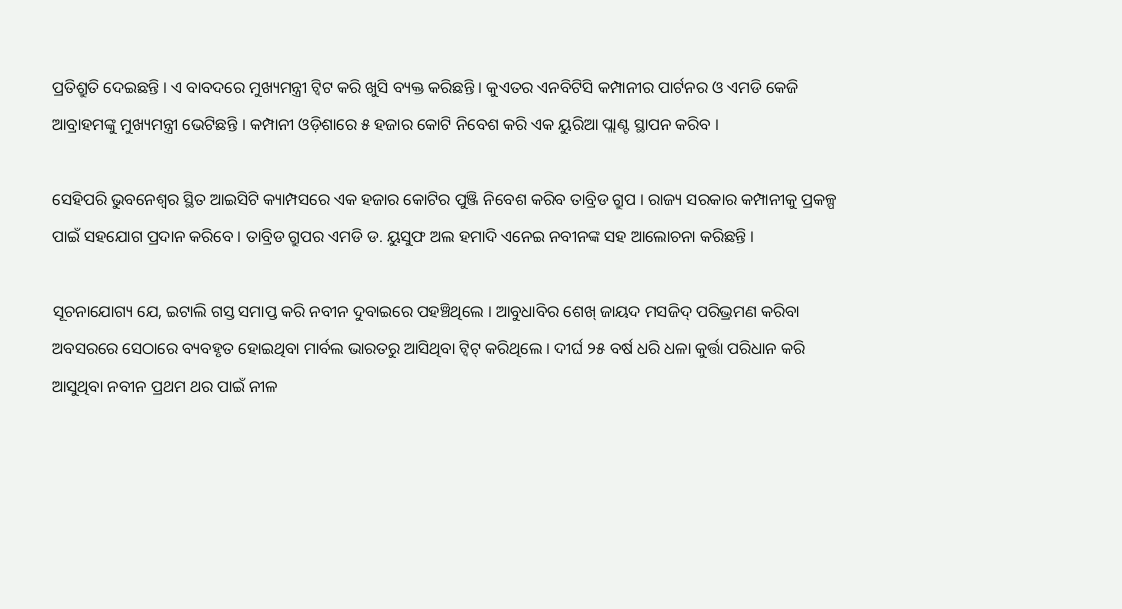ପ୍ରତିଶ୍ରୁତି ଦେଇଛନ୍ତି । ଏ ବାବଦରେ ମୁଖ୍ୟମନ୍ତ୍ରୀ ଟ୍ୱିଟ କରି ଖୁସି ବ୍ୟକ୍ତ କରିଛନ୍ତି । କୁଏତର ଏନବିଟିସି କମ୍ପାନୀର ପାର୍ଟନର ଓ ଏମଡି କେଜି ଆବ୍ରାହମଙ୍କୁ ମୁଖ୍ୟମନ୍ତ୍ରୀ ଭେଟିଛନ୍ତି । କମ୍ପାନୀ ଓଡ଼ିଶାରେ ୫ ହଜାର କୋଟି ନିବେଶ କରି ଏକ ୟୁରିଆ ପ୍ଲାଣ୍ଟ ସ୍ଥାପନ କରିବ ।

ସେହିପରି ଭୁବନେଶ୍ୱର ସ୍ଥିତ ଆଇସିଟି କ୍ୟାମ୍ପସରେ ଏକ ହଜାର କୋଟିର ପୁଞ୍ଜି ନିବେଶ କରିବ ତାବ୍ରିଡ ଗ୍ରୁପ । ରାଜ୍ୟ ସରକାର କମ୍ପାନୀକୁ ପ୍ରକଳ୍ପ ପାଇଁ ସହଯୋଗ ପ୍ରଦାନ କରିବେ । ତାବ୍ରିଡ ଗ୍ରୁପର ଏମଡି ଡ. ୟୁସୁଫ ଅଲ ହମାଦି ଏନେଇ ନବୀନଙ୍କ ସହ ଆଲୋଚନା କରିଛନ୍ତି ।

ସୂଚନାଯୋଗ୍ୟ ଯେ, ଇଟାଲି ଗସ୍ତ ସମାପ୍ତ କରି ନବୀନ ଦୁବାଇରେ ପହଞ୍ଚିଥିଲେ । ଆବୁଧାବିର ଶେଖ୍ ଜାୟଦ ମସଜିଦ୍ ପରିଭ୍ରମଣ କରିବା ଅବସରରେ ସେଠାରେ ବ୍ୟବହୃତ ହୋଇଥିବା ମାର୍ବଲ ଭାରତରୁ ଆସିଥିବା ଟ୍ୱିଟ୍ କରିଥିଲେ । ଦୀର୍ଘ ୨୫ ବର୍ଷ ଧରି ଧଳା କୁର୍ତ୍ତା ପରିଧାନ କରି ଆସୁଥିବା ନବୀନ ପ୍ରଥମ ଥର ପାଇଁ ନୀଳ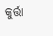କୁର୍ତ୍ତା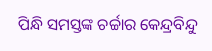ପିନ୍ଧି ସମସ୍ତଙ୍କ ଚର୍ଚ୍ଚାର କେନ୍ଦ୍ରବିନ୍ଦୁ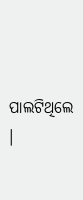ପାଲଟିଥିଲେ ।